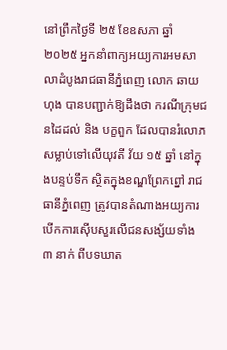នៅព្រឹកថ្ងៃទី ២៥ ខែឧសភា ឆ្នាំ ២០២៥ អ្នកនាំពាក្យអយ្យការអមសាលាដំបូងរាជធានីភ្នំពេញ លោក ឆាយ ហុង បានបញ្ជាក់ឱ្យដឹងថា ករណីក្រុមជនដៃដល់ និង បក្ខពួក ដែលបានរំលោភសម្លាប់ទៅលើយុវតី វ័យ ១៥ ឆ្នាំ នៅក្នុងបន្ទប់ទឹក ស្ថិតក្នុងខណ្ឌព្រែកព្នៅ រាជធានីភ្នំពេញ ត្រូវបានតំណាងអយ្យការបើកការស៊ើបសួរលើជនសង្ស័យទាំង ៣ នាក់ ពីបទឃាត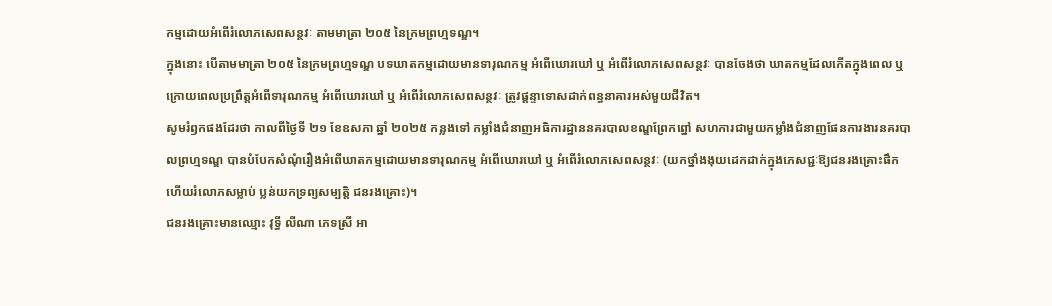កម្មដោយអំពើរំលោភសេពសន្ថវៈ តាមមាត្រា ២០៥ នៃក្រមព្រហ្មទណ្ឌ។
ក្នុងនោះ បើតាមមាត្រា ២០៥ នៃក្រមព្រហ្មទណ្ឌ បទឃាតកម្មដោយមានទារុណកម្ម អំពើឃោរឃៅ ឬ អំពើរំលោភសេពសន្ថវៈ បានចែងថា ឃាតកម្មដែលកើតក្នុងពេល ឬ ក្រោយពេលប្រព្រឹត្តអំពើទារុណកម្ម អំពើឃោរឃៅ ឬ អំពើរំលោភសេពសន្ថវៈ ត្រូវផ្តន្ទាទោសដាក់ពន្ធនាគារអស់មួយជីវិត។
សូមរំឭកផងដែរថា កាលពីថ្ងៃទី ២១ ខែឧសភា ឆ្នាំ ២០២៥ កន្លងទៅ កម្លាំងជំនាញអធិការដ្ឋាននគរបាលខណ្ឌព្រែកព្នៅ សហការជាមួយកម្លាំងជំនាញផែនការងារនគរបាលព្រហ្មទណ្ឌ បានបំបែកសំណុំរឿងអំពើឃាតកម្មដោយមានទារុណកម្ម អំពើឃោរឃៅ ឬ អំពើរំលោភសេពសន្ថវៈ (យកថ្នាំងងុយដេកដាក់ក្នុងភេសជ្ជៈឱ្យជនរងគ្រោះផឹក ហើយរំលោភសម្លាប់ ប្លន់យកទ្រព្យសម្បត្តិ ជនរងគ្រោះ)។
ជនរងគ្រោះមានឈ្មោះ វុទ្ធី លីណា ភេទស្រី អា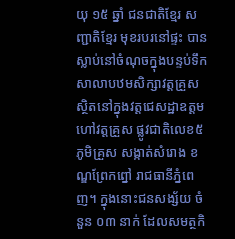យុ ១៥ ឆ្នាំ ជនជាតិខ្មែរ សញ្ជាតិខ្មែរ មុខរបរនៅផ្ទះ បានស្លាប់នៅចំណុចក្នុងបន្ទប់ទឹកសាលាបឋមសិក្សាវត្តគ្រួស ស្ថិតនៅក្នុងវត្ដជេសដ្ឋាឧត្តម ហៅវត្តគ្រួស ផ្លូវជាតិលេខ៥ ភូមិគ្រួស សង្កាត់សំរោង ខណ្ឌព្រែកព្នៅ រាជធានីភ្នំពេញ។ ក្នុងនោះជនសង្ស័យ ចំនួន ០៣ នាក់ ដែលសមត្ថកិ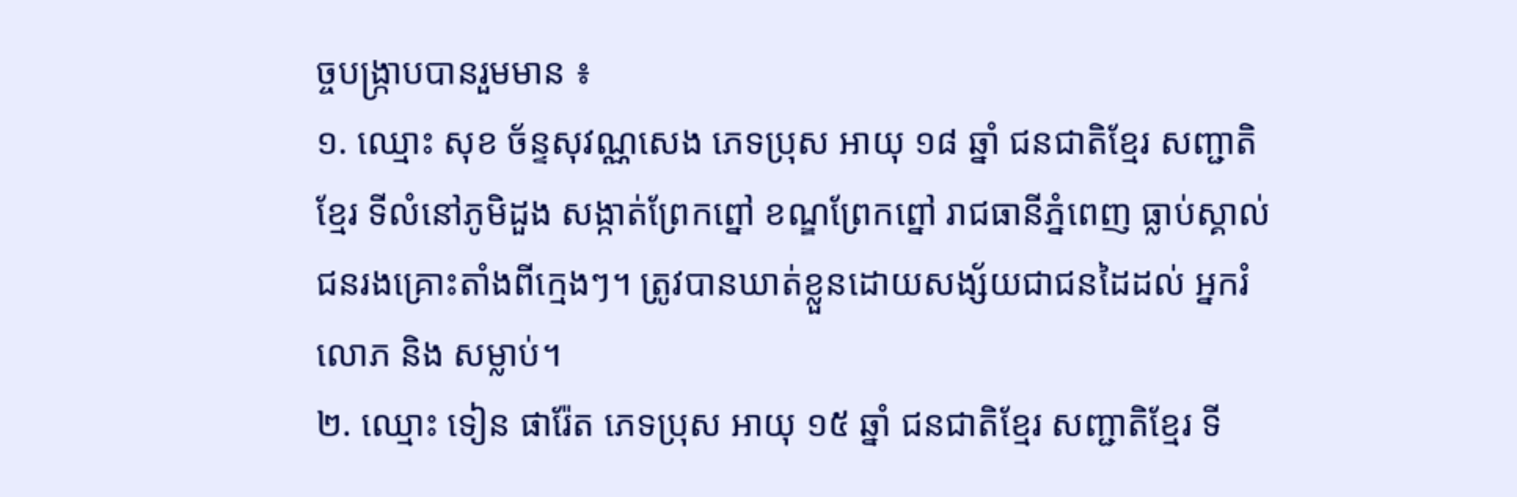ច្ចបង្ក្រាបបានរួមមាន ៖
១. ឈ្មោះ សុខ ច័ន្ទសុវណ្ណសេង ភេទប្រុស អាយុ ១៨ ឆ្នាំ ជនជាតិខ្មែរ សញ្ជាតិខ្មែរ ទីលំនៅភូមិដួង សង្កាត់ព្រែកព្នៅ ខណ្ឌព្រែកព្នៅ រាជធានីភ្នំពេញ ធ្លាប់ស្គាល់ជនរងគ្រោះតាំងពីក្មេងៗ។ ត្រូវបានឃាត់ខ្លួនដោយសង្ស័យជាជនដៃដល់ អ្នករំលោភ និង សម្លាប់។
២. ឈ្មោះ ទៀន ផារ៉ែត ភេទប្រុស អាយុ ១៥ ឆ្នាំ ជនជាតិខ្មែរ សញ្ជាតិខ្មែរ ទី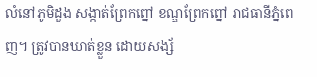លំនៅភូមិដួង សង្កាត់ព្រែកព្នៅ ខណ្ឌព្រែកព្នៅ រាជធានីភ្នំពេញ។ ត្រូវបានឃាត់ខ្លួន ដោយសង្ស័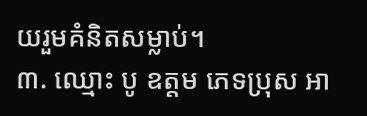យរួមគំនិតសម្លាប់។
៣. ឈ្មោះ បូ ឧត្តម ភេទប្រុស អា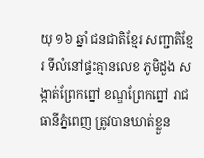យុ ១៦ ឆ្នាំ ជនជាតិខ្មែរ សញ្ជាតិខ្មែរ ទីលំនៅផ្ទះគ្មានលេខ ភូមិដួង សង្កាត់ព្រែកព្នៅ ខណ្ឌព្រែកព្នៅ រាជធានីភ្នំពេញ ត្រូវបានឃាត់ខ្លួន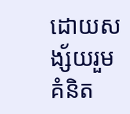ដោយសង្ស័យរួមគំនិត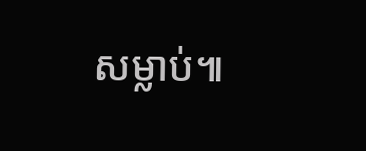សម្លាប់៕